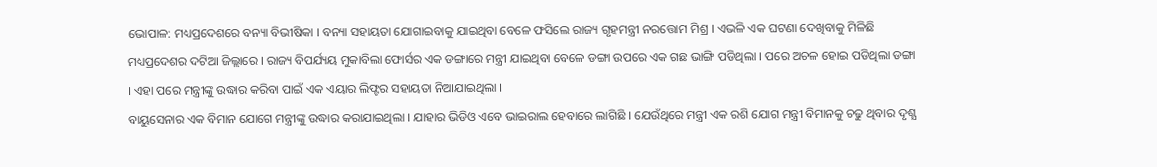ଭୋପାଳ: ମଧ୍ୟପ୍ରଦେଶରେ ବନ୍ୟା ବିଭୀଷିକା । ବନ୍ୟା ସହାୟତା ଯୋଗାଇବାକୁ ଯାଇଥିବା ବେଳେ ଫସିଲେ ରାଜ୍ୟ ଗୃହମନ୍ତ୍ରୀ ନରତ୍ତୋମ ମିଶ୍ର । ଏଭଳି ଏକ ଘଟଣା ଦେଖିବାକୁ ମିଳିଛି ମଧ୍ୟପ୍ରଦେଶର ଦଟିଆ ଜିଲ୍ଲାରେ । ରାଜ୍ୟ ବିପର୍ଯ୍ୟୟ ମୁକାବିଲା ଫୋର୍ସର ଏକ ଡଙ୍ଗାରେ ମନ୍ତ୍ରୀ ଯାଇଥିବା ବେଳେ ଡଙ୍ଗା ଉପରେ ଏକ ଗଛ ଭାଙ୍ଗି ପଡିଥିଲା । ପରେ ଅଚଳ ହୋଇ ପଡିଥିଲା ଡଙ୍ଗା । ଏହା ପରେ ମନ୍ତ୍ରୀଙ୍କୁ ଉଦ୍ଧାର କରିବା ପାଇଁ ଏକ ଏୟାର ଲିଫ୍ଟର ସହାୟତା ନିଆଯାଇଥିଲା ।
ବାୟୁସେନାର ଏକ ବିମାନ ଯୋଗେ ମନ୍ତ୍ରୀଙ୍କୁ ଉଦ୍ଧାର କରାଯାଇଥିଲା । ଯାହାର ଭିଡିଓ ଏବେ ଭାଇରାଲ ହେବାରେ ଲାଗିଛି । ଯେଉଁଥିରେ ମନ୍ତ୍ରୀ ଏକ ରଶି ଯୋଗ ମନ୍ତ୍ରୀ ବିମାନକୁ ଚଢୁ ଥିବାର ଦୃଶ୍ଯ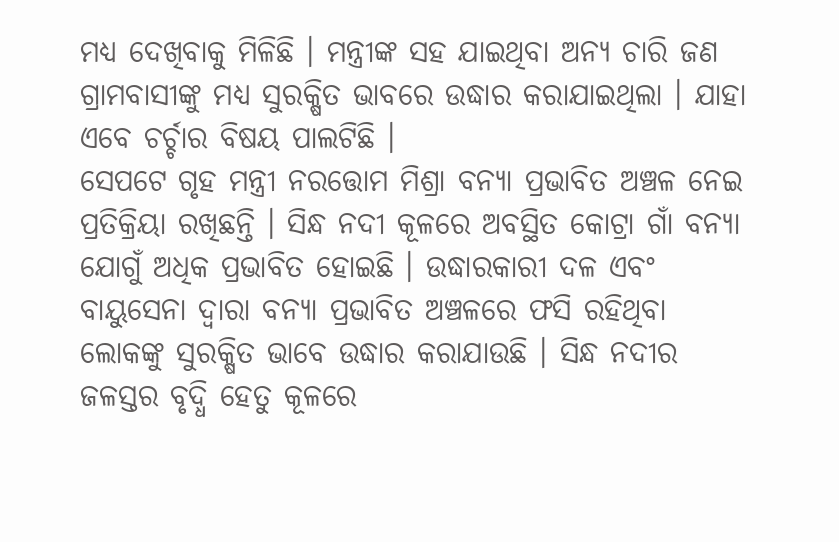ମଧ୍ୟ ଦେଖିବାକୁ ମିଳିଛି । ମନ୍ତ୍ରୀଙ୍କ ସହ ଯାଇଥିବା ଅନ୍ୟ ଚାରି ଜଣ ଗ୍ରାମବାସୀଙ୍କୁ ମଧ୍ୟ ସୁରକ୍ଷିତ ଭାବରେ ଉଦ୍ଧାର କରାଯାଇଥିଲା । ଯାହା ଏବେ ଚର୍ଚ୍ଚାର ବିଷୟ ପାଲଟିଛି ।
ସେପଟେ ଗୃହ ମନ୍ତ୍ରୀ ନରତ୍ତୋମ ମିଶ୍ରା ବନ୍ୟା ପ୍ରଭାବିତ ଅଞ୍ଚଳ ନେଇ ପ୍ରତିକ୍ରିୟା ରଖିଛନ୍ତି । ସିନ୍ଧ ନଦୀ କୂଳରେ ଅବସ୍ଥିତ କୋଟ୍ରା ଗାଁ ବନ୍ୟା ଯୋଗୁଁ ଅଧିକ ପ୍ରଭାବିତ ହୋଇଛି । ଉଦ୍ଧାରକାରୀ ଦଳ ଏବଂ ବାୟୁସେନା ଦ୍ବାରା ବନ୍ୟା ପ୍ରଭାବିତ ଅଞ୍ଚଳରେ ଫସି ରହିଥିବା ଲୋକଙ୍କୁ ସୁରକ୍ଷିତ ଭାବେ ଉଦ୍ଧାର କରାଯାଉଛି । ସିନ୍ଧ ନଦୀର ଜଳସ୍ତର ବୃଦ୍ଧି ହେତୁ କୂଳରେ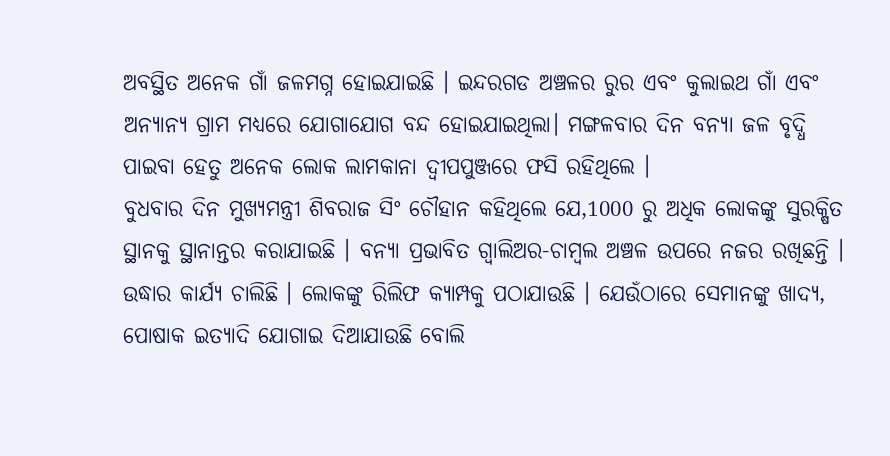ଅବସ୍ଥିତ ଅନେକ ଗାଁ ଜଳମଗ୍ନ ହୋଇଯାଇଛି । ଇନ୍ଦରଗଡ ଅଞ୍ଚଳର ରୁର ଏବଂ କୁଲାଇଥ ଗାଁ ଏବଂ ଅନ୍ୟାନ୍ୟ ଗ୍ରାମ ମଧ୍ୟରେ ଯୋଗାଯୋଗ ବନ୍ଦ ହୋଇଯାଇଥିଲା। ମଙ୍ଗଳବାର ଦିନ ବନ୍ୟା ଜଳ ବୃଦ୍ଧି ପାଇବା ହେତୁ ଅନେକ ଲୋକ ଲାମକାନା ଦ୍ୱୀପପୁଞ୍ଜରେ ଫସି ରହିଥିଲେ ।
ବୁଧବାର ଦିନ ମୁଖ୍ୟମନ୍ତ୍ରୀ ଶିବରାଜ ସିଂ ଚୌହାନ କହିଥିଲେ ଯେ,1000 ରୁ ଅଧିକ ଲୋକଙ୍କୁ ସୁରକ୍ଷିତ ସ୍ଥାନକୁ ସ୍ଥାନାନ୍ତର କରାଯାଇଛି । ବନ୍ୟା ପ୍ରଭାବିତ ଗ୍ୱାଲିଅର-ଚାମ୍ବଲ ଅଞ୍ଚଳ ଉପରେ ନଜର ରଖିଛନ୍ତି । ଉଦ୍ଧାର କାର୍ଯ୍ୟ ଚାଲିଛି । ଲୋକଙ୍କୁ ରିଲିଫ କ୍ୟାମ୍ପକୁ ପଠାଯାଉଛି । ଯେଉଁଠାରେ ସେମାନଙ୍କୁ ଖାଦ୍ୟ, ପୋଷାକ ଇତ୍ୟାଦି ଯୋଗାଇ ଦିଆଯାଉଛି ବୋଲି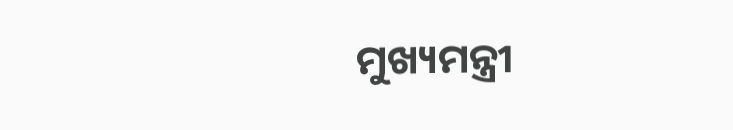ମୁଖ୍ୟମନ୍ତ୍ରୀ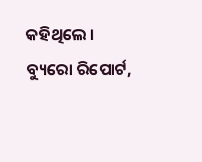କହିଥିଲେ ।
ବ୍ୟୁରୋ ରିପୋର୍ଟ,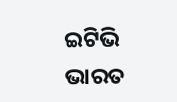ଇଟିଭି ଭାରତ